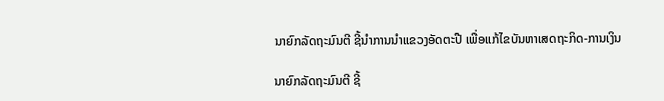ນາຍົກລັດຖະມົນຕີ ຊີ້ນຳການນຳແຂວງອັດຕະປື ເພື່ອແກ້ໄຂບັນຫາເສດຖະກິດ-ການເງິນ

ນາຍົກລັດຖະມົນຕີ ຊີ້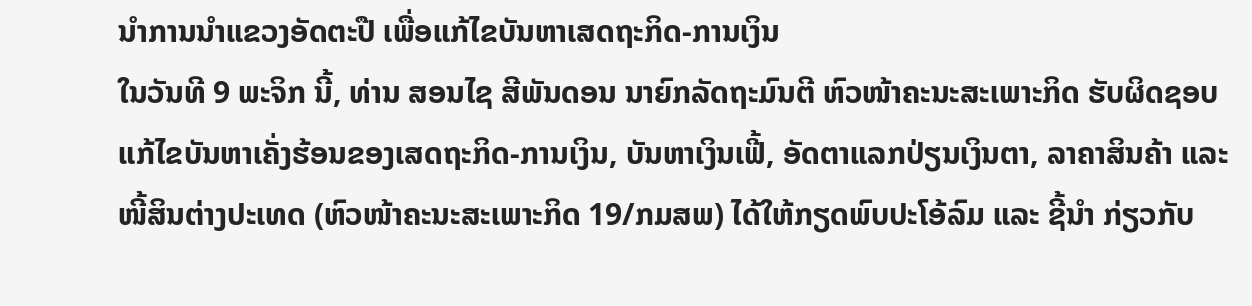ນຳການນຳແຂວງອັດຕະປື ເພື່ອແກ້ໄຂບັນຫາເສດຖະກິດ-ການເງິນ
ໃນວັນທີ 9 ພະຈິກ ນີ້, ທ່ານ ສອນໄຊ ສີພັນດອນ ນາຍົກລັດຖະມົນຕີ ຫົວໜ້າຄະນະສະເພາະກິດ ຮັບຜິດຊອບແກ້ໄຂບັນຫາເຄັ່ງຮ້ອນຂອງເສດຖະກິດ-ການເງິນ, ບັນຫາເງິນເຟີ້, ອັດຕາແລກປ່ຽນເງິນຕາ, ລາຄາສິນຄ້າ ແລະ ໜີ້ສິນຕ່າງປະເທດ (ຫົວໜ້າຄະນະສະເພາະກິດ 19/ກມສພ) ໄດ້ໃຫ້ກຽດພົບປະໂອ້ລົມ ແລະ ຊີ້ນໍາ ກ່ຽວກັບ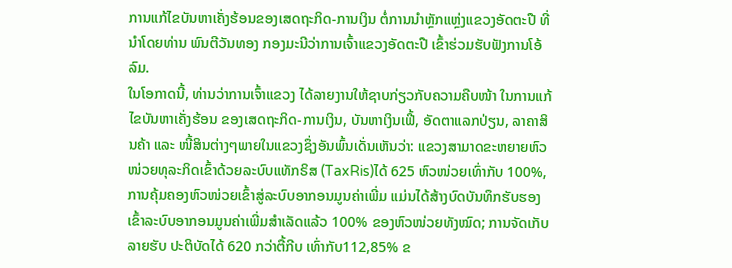ການແກ້ໄຂບັນຫາເຄັ່ງຮ້ອນຂອງເສດຖະກິດ-ການເງິນ ຕໍ່ການນຳຫຼັກແຫຼ່ງແຂວງອັດຕະປື ທີ່ນຳໂດຍທ່ານ ພົນຕີວັນທອງ ກອງມະນີວ່າການເຈົ້າແຂວງອັດຕະປື ເຂົ້າຮ່ວມຮັບຟັງການໂອ້ລົມ.
ໃນໂອກາດນີ້, ທ່ານວ່າການເຈົ້າແຂວງ ໄດ້ລາຍງານໃຫ້ຊາບກ່ຽວກັບຄວາມຄືບໜ້າ ໃນການແກ້ໄຂບັນຫາເຄັ່ງຮ້ອນ ຂອງເສດຖະກິດ-ການເງິນ, ບັນຫາເງິນເຟີ້, ອັດຕາແລກປ່ຽນ, ລາຄາສິນຄ້າ ແລະ ໜີ້ສິນຕ່າງໆພາຍໃນແຂວງຊຶ່ງອັນພົ້ນເດັ່ນເຫັນວ່າ: ແຂວງສາມາດຂະຫຍາຍຫົວໜ່ວຍທຸລະກິດເຂົ້າດ້ວຍລະບົບແທັກຣິສ (TaxRis)ໄດ້ 625 ຫົວໜ່ວຍເທົ່າກັບ 100%,ການຄຸ້ມຄອງຫົວໜ່ວຍເຂົ້າສູ່ລະບົບອາກອນມູນຄ່າເພີ່ມ ແມ່ນໄດ້ສ້າງບົດບັນທຶກຮັບຮອງເຂົ້າລະບົບອາກອນມູນຄ່າເພີ່ມສໍາເລັດແລ້ວ 100% ຂອງຫົວໜ່ວຍທັງໝົດ; ການຈັດເກັບລາຍຮັບ ປະຕິບັດໄດ້ 620 ກວ່າຕື້ກີບ ເທົ່າກັບ112,85% ຂ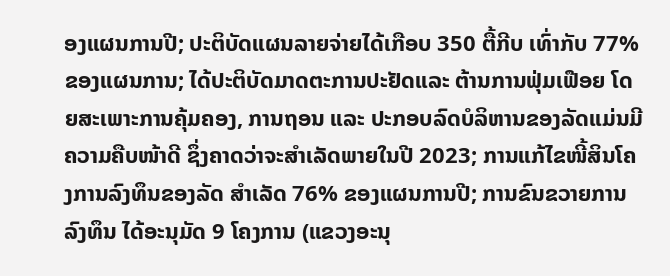ອງແຜນການປີ; ປະຕິບັດແຜນລາຍຈ່າຍໄດ້ເກືອບ 350 ຕື້ກີບ ເທົ່າກັບ 77% ຂອງແຜນການ; ໄດ້ປະຕິບັດມາດຕະການປະຢັດແລະ ຕ້ານການຟຸ່ມເຟືອຍ ໂດຍສະເພາະການຄຸ້ມຄອງ, ການຖອນ ແລະ ປະກອບລົດບໍລິຫານຂອງລັດແມ່ນມີຄວາມຄືບໜ້າດີ ຊຶ່ງຄາດວ່າຈະສຳເລັດພາຍໃນປີ 2023; ການແກ້ໄຂໜີ້ສິນໂຄງການລົງທຶນຂອງລັດ ສໍາເລັດ 76% ຂອງແຜນການປີ; ການຂົນຂວາຍການລົງທຶນ ໄດ້ອະນຸມັດ 9 ໂຄງການ (ແຂວງອະນຸ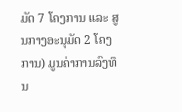ມັດ 7 ໂຄງການ ແລະ ສູນກາງອະນຸມັດ 2 ໂຄງການ) ມູນຄ່າການລົງທຶນ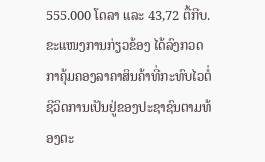555.000 ໂດລາ ແລະ 43,72 ຕື້ກີບ. ຂະແໜງການກ່ຽວຂ້ອງ ໄດ້ລົງກວດກາຄຸ້ມຄອງລາຄາສິນຄ້າທີ່ກະທົບໄວຕໍ່ຊີວິດການເປັນຢູ່ຂອງປະຊາຊົນຕາມທ້ອງຕະ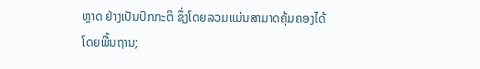ຫຼາດ ຢ່າງເປັນປົກກະຕິ ຊຶ່ງໂດຍລວມແມ່ນສາມາດຄຸ້ມຄອງໄດ້ໂດຍພື້ນຖານ;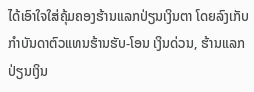ໄດ້ເອົາໃຈໃສ່ຄຸ້ມຄອງຮ້ານແລກປ່ຽນເງິນຕາ ໂດຍລົງເກັບກໍາບັນດາຕົວແທນຮ້ານຮັບ-ໂອນ ເງິນດ່ວນ, ຮ້ານແລກປ່ຽນເງິນ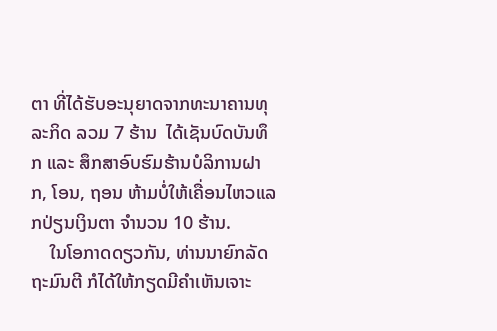ຕາ ທີ່ໄດ້ຮັບອະນຸຍາດຈາກທະນາຄານທຸລະກິດ ລວມ 7 ຮ້ານ  ໄດ້ເຊັນບົດບັນທຶກ ແລະ ສຶກສາອົບຮົມຮ້ານບໍລິການຝາກ, ໂອນ, ຖອນ ຫ້າມບໍ່ໃຫ້ເຄື່ອນໄຫວແລກປ່ຽນເງິນຕາ ຈຳນວນ 10 ຮ້ານ.
    ໃນໂອກາດດຽວກັນ, ທ່ານນາຍົກລັດຖະມົນຕີ ກໍໄດ້ໃຫ້ກຽດມີຄຳເຫັນເຈາະ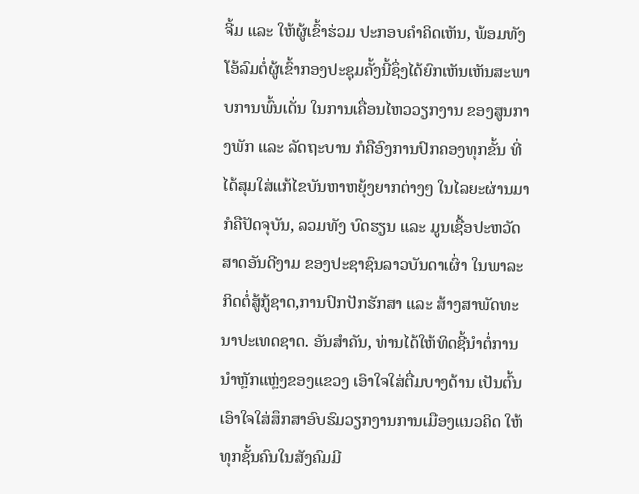ຈີ້ມ ແລະ ໃຫ້ຜູ້ເຂົ້າຮ່ວມ ປະກອບຄຳຄິດເຫັນ, ພ້ອມທັງ ໂອ້ລົມຕໍ່ຜູ້ເຂົ້າກອງປະຊຸມຄັ້ງນີ້ຊຶ່ງໄດ້ຍົກເຫັນເຫັນສະພາບການພົ້ນເດັ່ນ ໃນການເຄື່ອນໄຫວວຽກງານ ຂອງສູນກາງພັກ ແລະ ລັດຖະບານ ກໍຄືອົງການປົກຄອງທຸກຂັ້ນ ທີ່ໄດ້ສຸມໃສ່ແກ້ໄຂບັນຫາຫຍຸ້ງຍາກຕ່າງໆ ໃນໄລຍະຜ່ານມາ ກໍຄືປັດຈຸບັນ, ລວມທັງ ບົດຮຽນ ແລະ ມູນເຊື້ອປະຫວັດສາດອັນດີງາມ ຂອງປະຊາຊົນລາວບັນດາເຜົ່າ ໃນພາລະກິດຕໍ່ສູ້ກູ້ຊາດ,ການປົກປັກຮັກສາ ແລະ ສ້າງສາພັດທະນາປະເທດຊາດ. ອັນສຳຄັນ, ທ່ານໄດ້ໃຫ້ທິດຊີ້ນຳຕໍ່ການນຳຫຼັກແຫຼ່ງຂອງແຂວງ ເອົາໃຈໃສ່ຕື່ມບາງດ້ານ ເປັນຕົ້ນເອົາໃຈໃສ່ສຶກສາອົບຮົມວຽກງານການເມືອງແນວຄິດ ໃຫ້ທຸກຊັ້ນຄົນໃນສັງຄົມມີ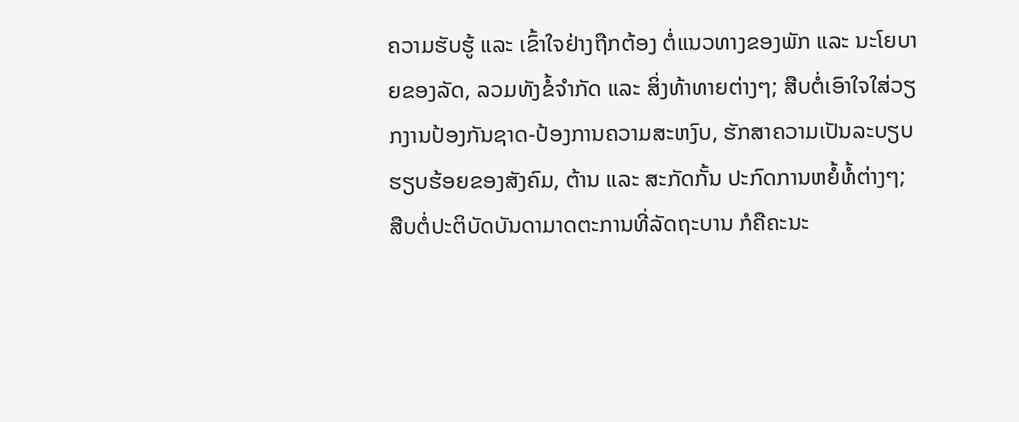ຄວາມຮັບຮູ້ ແລະ ເຂົ້າໃຈຢ່າງຖືກຕ້ອງ ຕໍ່ແນວທາງຂອງພັກ ແລະ ນະໂຍບາຍຂອງລັດ, ລວມທັງຂໍ້ຈຳກັດ ແລະ ສິ່ງທ້າທາຍຕ່າງໆ; ສືບຕໍ່ເອົາໃຈໃສ່ວຽກງານປ້ອງກັນຊາດ-ປ້ອງການຄວາມສະຫງົບ, ຮັກສາຄວາມເປັນລະບຽບຮຽບຮ້ອຍຂອງສັງຄົມ, ຕ້ານ ແລະ ສະກັດກັ້ນ ປະກົດການຫຍໍ້ທໍ້ຕ່າງໆ; ສືບຕໍ່ປະຕິບັດບັນດາມາດຕະການທີ່ລັດຖະບານ ກໍຄືຄະນະ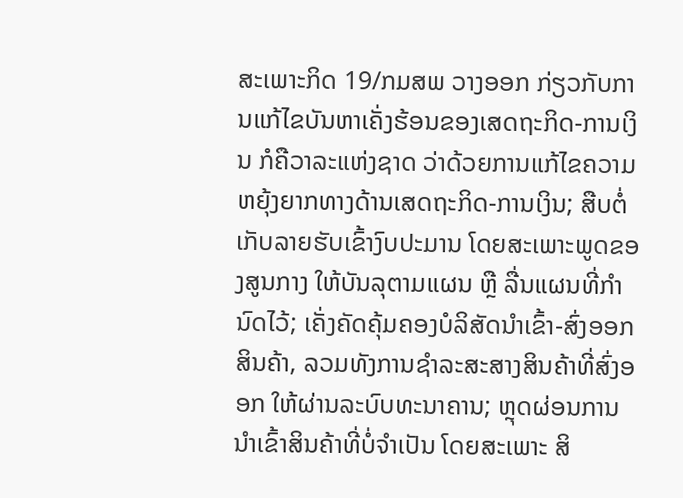ສະເພາະກິດ 19/ກມສພ ວາງອອກ ກ່ຽວກັບການແກ້ໄຂບັນຫາເຄັ່ງຮ້ອນຂອງເສດຖະກິດ-ການເງິນ ກໍຄືວາລະແຫ່ງຊາດ ວ່າດ້ວຍການແກ້ໄຂຄວາມຫຍຸ້ງຍາກທາງດ້ານເສດຖະກິດ-ການເງິນ; ສືບຕໍ່ເກັບລາຍຮັບເຂົ້າງົບປະມານ ໂດຍສະເພາະພູດຂອງສູນກາງ ໃຫ້ບັນລຸຕາມແຜນ ຫຼື ລື່ນແຜນທີ່ກຳນົດໄວ້; ເຄັ່ງຄັດຄຸ້ມຄອງບໍລິສັດນຳເຂົ້າ-ສົ່ງອອກສິນຄ້າ, ລວມທັງການຊໍາລະສະສາງສິນຄ້າທີ່ສົ່ງອອກ ໃຫ້ຜ່ານລະບົບທະນາຄານ; ຫຼຸດຜ່ອນການນຳເຂົ້າສິນຄ້າທີ່ບໍ່ຈຳເປັນ ໂດຍສະເພາະ ສິ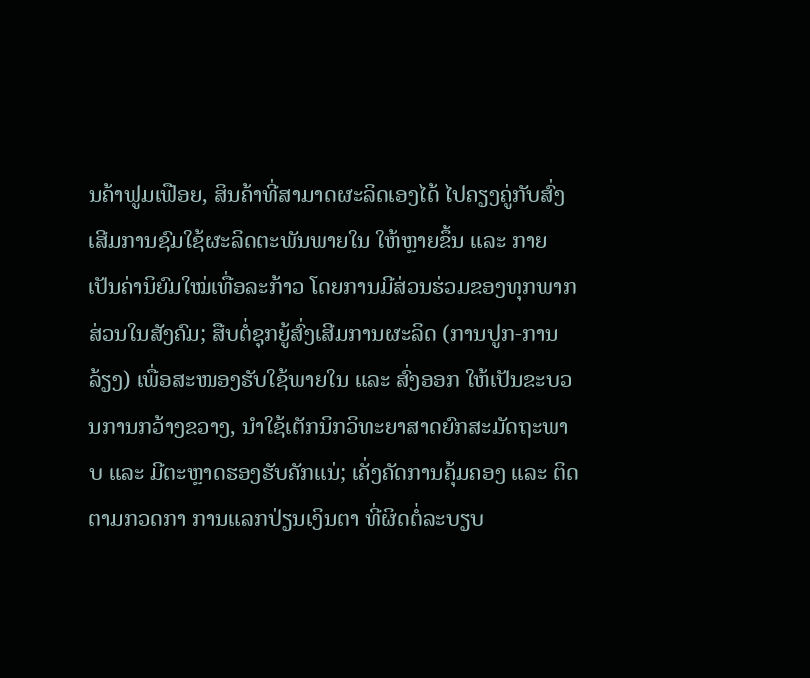ນຄ້າຟູມເຟືອຍ, ສິນຄ້າທີ່ສາມາດຜະລິດເອງໄດ້ ໄປຄຽງຄູ່ກັບສົ່ງເສີມການຊົມໃຊ້ຜະລິດຕະພັນພາຍໃນ ໃຫ້ຫຼາຍຂຶ້ນ ແລະ ກາຍເປັນຄ່ານິຍົມໃໝ່ເທື່ອລະກ້າວ ໂດຍການມີສ່ວນຮ່ວມຂອງທຸກພາກສ່ວນໃນສັງຄົມ; ສືບຕໍ່ຊຸກຍູ້ສົ່ງເສີມການຜະລິດ (ການປູກ-ການລ້ຽງ) ເພື່ອສະໜອງຮັບໃຊ້ພາຍໃນ ແລະ ສົ່ງອອກ ໃຫ້ເປັນຂະບວນການກວ້າງຂວາງ, ນຳໃຊ້ເຕັກນິກວິທະຍາສາດຍົກສະມັດຖະພາບ ແລະ ມີຕະຫຼາດຮອງຮັບຄັກແນ່; ເຄັ່ງຄັດການຄຸ້ມຄອງ ແລະ ຕິດຕາມກວດກາ ການແລກປ່ຽນເງິນຕາ ທີ່ຜິດຕໍ່ລະບຽບ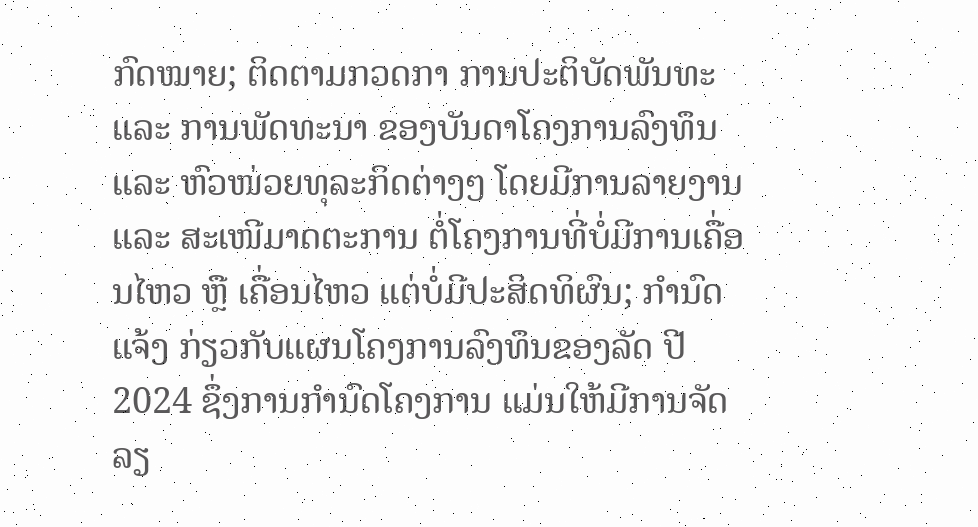ກົດໝາຍ; ຕິດຕາມກວດກາ ການປະຕິບັດພັນທະ ແລະ ການພັດທະນາ ຂອງບັນດາໂຄງການລົງທຶນ ແລະ ຫົວໜ່ວຍທຸລະກິດຕ່າງໆ ໂດຍມີການລາຍງານ ແລະ ສະເໜີມາດຕະການ ຕໍ່ໂຄງການທີ່ບໍ່ມີການເຄື່ອນໄຫວ ຫຼື ເຄື່ອນໄຫວ ແຕ່ບໍ່ມີປະສິດທິຜົນ; ກຳນົດແຈ້ງ ກ່ຽວກັບແຜນໂຄງການລົງທຶນຂອງລັດ ປີ 2024 ຊຶ່ງການກໍານົດໂຄງການ ແມ່ນໃຫ້ມີການຈັດລຽ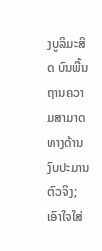ງບູລິມະສິດ ບົນພື້ນຖານຄວາມສາມາດທາງດ້ານງົບປະມານຕົວຈິງ; ເອົາໃຈໃສ່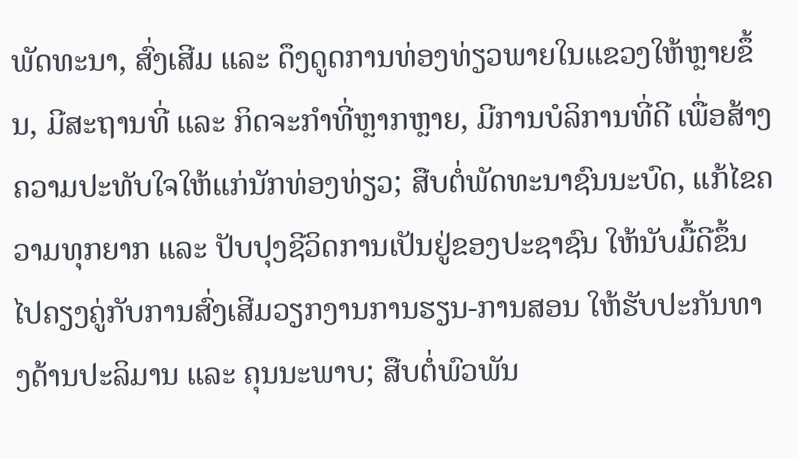ພັດທະນາ, ສົ່ງເສີມ ແລະ ດຶງດູດການທ່ອງທ່ຽວພາຍໃນແຂວງໃຫ້ຫຼາຍຂຶ້ນ, ມີສະຖານທີ່ ແລະ ກິດຈະກຳທີ່ຫຼາກຫຼາຍ, ມີການບໍລິການທີ່ດີ ເພື່ອສ້າງຄວາມປະທັບໃຈໃຫ້ແກ່ນັກທ່ອງທ່ຽວ; ສືບຕໍ່ພັດທະນາຊົນນະບົດ, ແກ້ໄຂຄວາມທຸກຍາກ ແລະ ປັບປຸງຊີວິດການເປັນຢູ່ຂອງປະຊາຊົນ ໃຫ້ນັບມື້ດີຂຶ້ນ ໄປຄຽງຄູ່ກັບການສົ່ງເສີມວຽກງານການຮຽນ-ການສອນ ໃຫ້ຮັບປະກັນທາງດ້ານປະລິມານ ແລະ ຄຸນນະພາບ; ສືບຕໍ່ພົວພັນ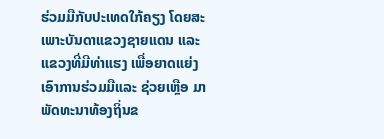ຮ່ວມມືກັບປະເທດໃກ້ຄຽງ ໂດຍສະເພາະບັນດາແຂວງຊາຍແດນ ແລະ ແຂວງທີ່ມີທ່າແຮງ ເພື່ອຍາດແຍ່ງເອົາການຮ່ວມມືແລະ ຊ່ວຍເຫຼືອ ມາພັດທະນາທ້ອງຖິ່ນຂ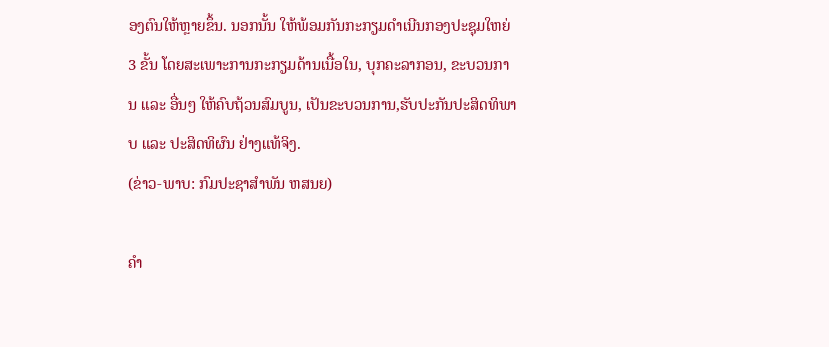ອງຕົນໃຫ້ຫຼາຍຂຶ້ນ. ນອກນັ້ນ ໃຫ້ພ້ອມກັນກະກຽມດຳເນີນກອງປະຊຸມໃຫຍ່ 3 ຂັ້ນ ໂດຍສະເພາະການກະກຽມດ້ານເນື້ອໃນ, ບຸກຄະລາກອນ, ຂະບວນການ ແລະ ອື່ນໆ ໃຫ້ຄົບຖ້ວນສົມບູນ, ເປັນຂະບວນການ,ຮັບປະກັນປະສິດທິພາບ ແລະ ປະສິດທິຜົນ ຢ່າງແທ້ຈິງ.
(ຂ່າວ-ພາບ: ກົມປະຊາສຳພັນ ຫສນຍ)

ຄໍາ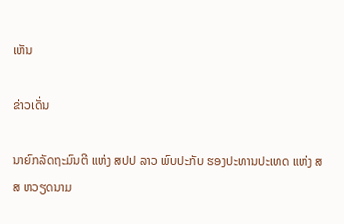ເຫັນ

ຂ່າວເດັ່ນ

ນາຍົກລັດຖະມົນຕີ ແຫ່ງ ສປປ ລາວ ພົບປະກັບ ຮອງປະທານປະເທດ ແຫ່ງ ສສ ຫວຽດນາມ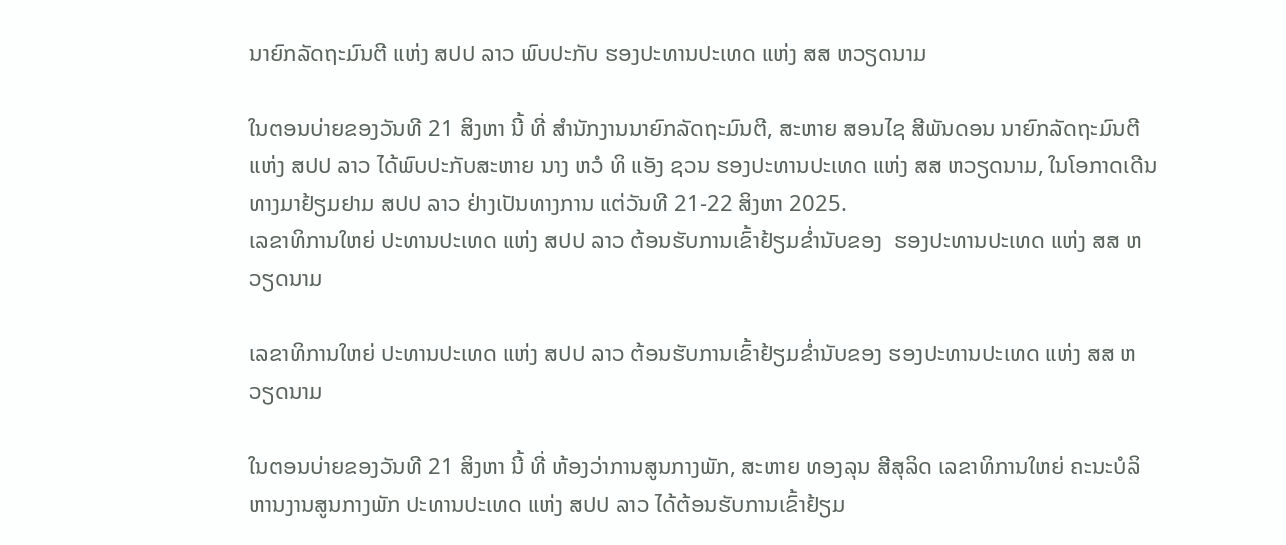ນາຍົກລັດຖະມົນຕີ ແຫ່ງ ສປປ ລາວ ພົບປະກັບ ຮອງປະທານປະເທດ ແຫ່ງ ສສ ຫວຽດນາມ

ໃນຕອນບ່າຍຂອງວັນທີ 21 ສິງຫາ ນີ້ ທີ່ ສໍານັກງານນາຍົກລັດຖະມົນຕີ, ສະຫາຍ ສອນໄຊ ສີພັນດອນ ນາຍົກລັດຖະມົນຕີ ແຫ່ງ ສປປ ລາວ ໄດ້ພົບປະກັບສະຫາຍ ນາງ ຫວໍ ທິ ແອັງ ຊວນ ຮອງປະທານປະເທດ ແຫ່ງ ສສ ຫວຽດນາມ, ໃນໂອກາດເດີນທາງມາຢ້ຽມຢາມ ສປປ ລາວ ຢ່າງເປັນທາງການ ແຕ່ວັນທີ 21-22 ສິງຫາ 2025.
ເລຂາທິການໃຫຍ່ ປະທານປະເທດ ແຫ່ງ ສປປ ລາວ ຕ້ອນຮັບການເຂົ້າຢ້ຽມຂໍ່ານັບຂອງ  ຮອງປະທານປະເທດ ແຫ່ງ ສສ ຫວຽດນາມ

ເລຂາທິການໃຫຍ່ ປະທານປະເທດ ແຫ່ງ ສປປ ລາວ ຕ້ອນຮັບການເຂົ້າຢ້ຽມຂໍ່ານັບຂອງ ຮອງປະທານປະເທດ ແຫ່ງ ສສ ຫວຽດນາມ

ໃນຕອນບ່າຍຂອງວັນທີ 21 ສິງຫາ ນີ້ ທີ່ ຫ້ອງວ່າການສູນກາງພັກ, ສະຫາຍ ທອງລຸນ ສີສຸລິດ ເລຂາທິການໃຫຍ່ ຄະນະບໍລິຫານງານສູນກາງພັກ ປະທານປະເທດ ແຫ່ງ ສປປ ລາວ ໄດ້ຕ້ອນຮັບການເຂົ້າຢ້ຽມ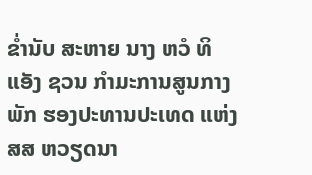ຂໍ່ານັບ ສະຫາຍ ນາງ ຫວໍ ທິ ແອັງ ຊວນ ກຳມະການສູນກາງພັກ ຮອງປະທານປະເທດ ແຫ່ງ ສສ ຫວຽດນາ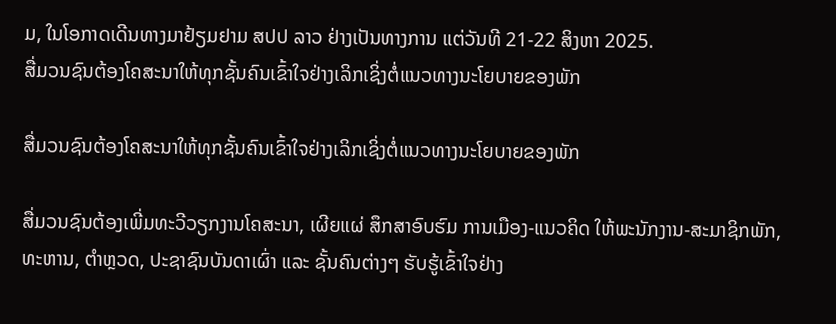ມ, ໃນໂອກາດເດີນທາງມາຢ້ຽມຢາມ ສປປ ລາວ ຢ່າງເປັນທາງການ ແຕ່ວັນທີ 21-22 ສິງຫາ 2025.
ສື່ມວນຊົນຕ້ອງໂຄສະນາໃຫ້ທຸກຊັ້ນຄົນເຂົ້າໃຈຢ່າງເລິກເຊິ່ງຕໍ່ແນວທາງນະໂຍບາຍຂອງພັກ

ສື່ມວນຊົນຕ້ອງໂຄສະນາໃຫ້ທຸກຊັ້ນຄົນເຂົ້າໃຈຢ່າງເລິກເຊິ່ງຕໍ່ແນວທາງນະໂຍບາຍຂອງພັກ

ສື່ມວນຊົນຕ້ອງເພີ່ມທະວີວຽກງານໂຄສະນາ, ເຜີຍແຜ່ ສຶກສາອົບຮົມ ການເມືອງ-ແນວຄິດ ໃຫ້ພະນັກງານ-ສະມາຊິກພັກ, ທະຫານ, ຕໍາຫຼວດ, ປະຊາຊົນບັນດາເຜົ່າ ແລະ ຊັ້ນຄົນຕ່າງໆ ຮັບຮູ້ເຂົ້າໃຈຢ່າງ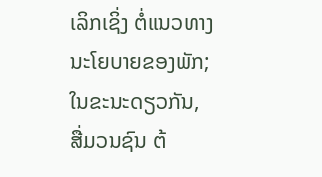ເລິກເຊິ່ງ ຕໍ່ແນວທາງນະໂຍບາຍຂອງພັກ; ໃນຂະນະດຽວກັນ, ສື່ມວນຊົນ ຕ້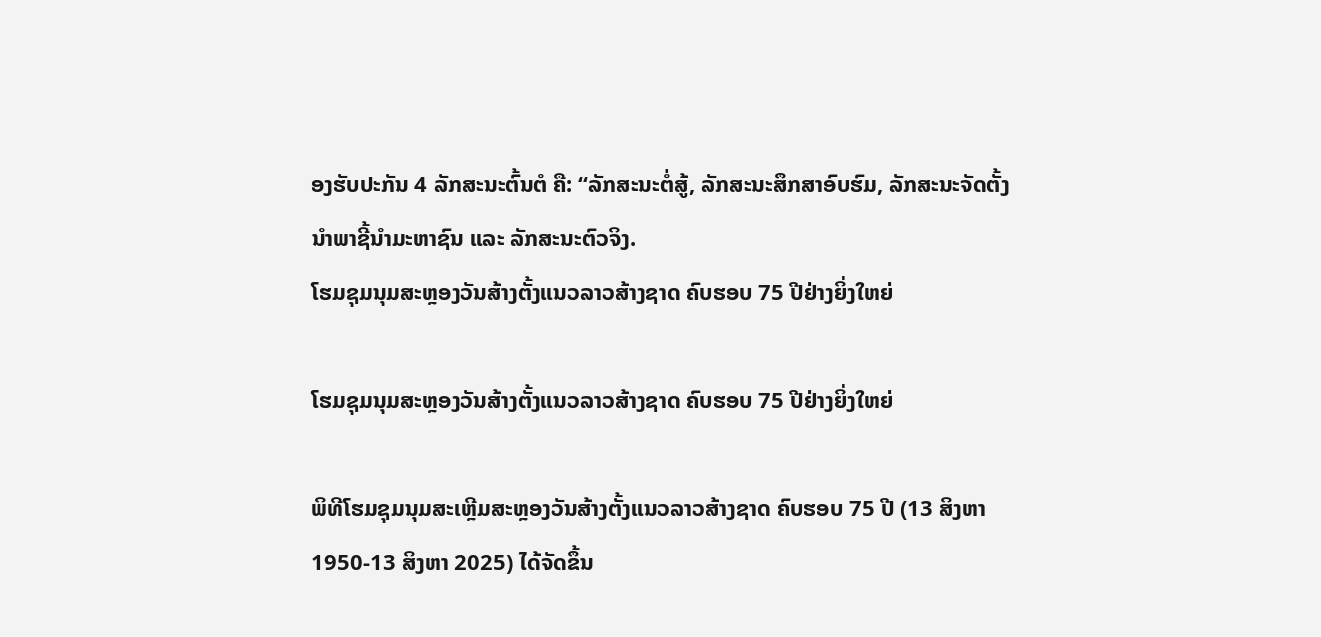ອງຮັບປະກັນ 4 ລັກສະນະຕົ້ນຕໍ ຄື: “ລັກສະນະຕໍ່ສູ້, ລັກສະນະສຶກສາອົບຮົມ, ລັກສະນະຈັດຕັ້ງນໍາພາຊີ້ນຳມະຫາຊົນ ແລະ ລັກສະນະຕົວຈິງ.
ໂຮມຊຸມນຸມສະຫຼອງວັນສ້າງຕັ້ງແນວລາວສ້າງຊາດ ຄົບຮອບ 75 ປີຢ່າງຍິ່ງໃຫຍ່

ໂຮມຊຸມນຸມສະຫຼອງວັນສ້າງຕັ້ງແນວລາວສ້າງຊາດ ຄົບຮອບ 75 ປີຢ່າງຍິ່ງໃຫຍ່

ພິທີໂຮມຊຸມນຸມສະເຫຼີມສະຫຼອງວັນສ້າງຕັ້ງແນວລາວສ້າງຊາດ ຄົບຮອບ 75 ປີ (13 ສິງຫາ 1950-13 ສິງຫາ 2025) ໄດ້ຈັດຂຶ້ນ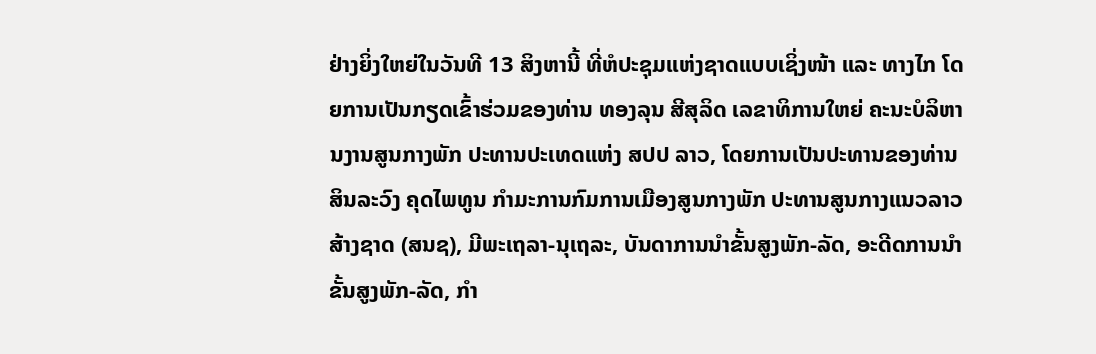ຢ່າງຍິ່ງໃຫຍ່ໃນວັນທີ 13 ສິງຫານີ້ ທີ່ຫໍປະຊຸມແຫ່ງຊາດແບບເຊິ່ງໜ້າ ແລະ ທາງໄກ ໂດຍການເປັນກຽດເຂົ້າຮ່ວມຂອງທ່ານ ທອງລຸນ ສີສຸລິດ ເລຂາທິການໃຫຍ່ ຄະນະບໍລິຫານງານສູນກາງພັກ ປະທານປະເທດແຫ່ງ ສປປ ລາວ, ໂດຍການເປັນປະທານຂອງທ່ານ ສິນລະວົງ ຄຸດໄພທູນ ກໍາມະການກົມການເມືອງສູນກາງພັກ ປະທານສູນກາງແນວລາວສ້າງຊາດ (ສນຊ), ມີພະເຖລາ-ນຸເຖລະ, ບັນດາການນໍາຂັ້ນສູງພັກ-ລັດ, ອະດີດການນໍາຂັ້ນສູງພັກ-ລັດ, ກໍາ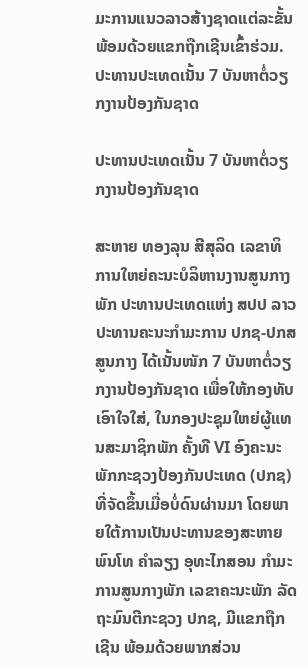ມະການແນວລາວສ້າງຊາດແຕ່ລະຂັ້ນ ພ້ອມດ້ວຍແຂກຖືກເຊີນເຂົ້າຮ່ວມ.
ປະທານປະເທດເນັ້ນ 7 ບັນຫາຕໍ່ວຽກງານປ້ອງກັນຊາດ

ປະທານປະເທດເນັ້ນ 7 ບັນຫາຕໍ່ວຽກງານປ້ອງກັນຊາດ

ສະຫາຍ ທອງລຸນ ສີສຸລິດ ເລຂາທິການໃຫຍ່ຄະນະບໍລິຫານງານສູນກາງພັກ ປະທານປະເທດແຫ່ງ ສປປ ລາວ ປະທານຄະນະກຳມະການ ປກຊ-ປກສ ສູນກາງ ໄດ້ເນັ້ນໜັກ 7 ບັນຫາຕໍ່ວຽກງານປ້ອງກັນຊາດ ເພື່ອໃຫ້ກອງທັບເອົາໃຈໃສ່, ໃນກອງປະຊຸມໃຫຍ່ຜູ້ແທນສະມາຊິກພັກ ຄັ້ງທີ VI ອົງຄະນະພັກກະຊວງປ້ອງກັນປະເທດ (ປກຊ) ທີ່ຈັດຂຶ້ນເມື່ອບໍ່ດົນຜ່ານມາ ໂດຍພາຍໃຕ້ການເປັນປະທານຂອງສະຫາຍ ພົນໂທ ຄໍາລຽງ ອຸທະໄກສອນ ກໍາມະການສູນກາງພັກ ເລຂາຄະນະພັກ ລັດຖະມົນຕີກະຊວງ ປກຊ, ມີແຂກຖືກເຊີນ ພ້ອມດ້ວຍພາກສ່ວນ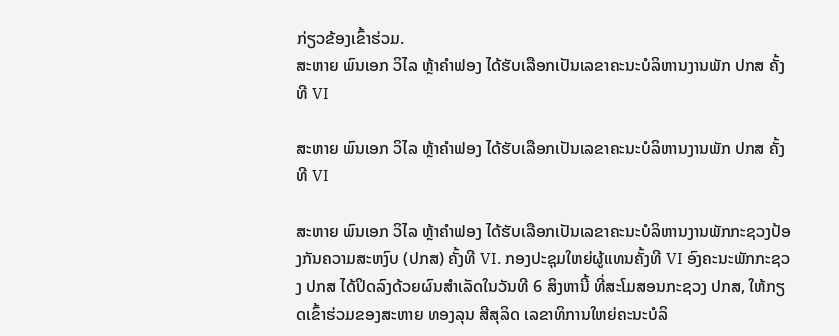ກ່ຽວຂ້ອງເຂົ້າຮ່ວມ.
ສະຫາຍ ພົນເອກ ວິໄລ ຫຼ້າຄໍາຟອງ ໄດ້ຮັບເລືອກເປັນເລຂາຄະນະບໍລິຫານງານພັກ ປກສ ຄັ້ງທີ VI

ສະຫາຍ ພົນເອກ ວິໄລ ຫຼ້າຄໍາຟອງ ໄດ້ຮັບເລືອກເປັນເລຂາຄະນະບໍລິຫານງານພັກ ປກສ ຄັ້ງທີ VI

ສະຫາຍ ພົນເອກ ວິໄລ ຫຼ້າຄໍາຟອງ ໄດ້ຮັບເລືອກເປັນເລຂາຄະນະບໍລິຫານງານພັກກະຊວງປ້ອງກັນຄວາມສະຫງົບ (ປກສ) ຄັ້ງທີ VI. ກອງປະຊຸມໃຫຍ່ຜູ້ແທນຄັ້ງທີ VI ອົງຄະນະພັກກະຊວງ ປກສ ໄດ້ປິດລົງດ້ວຍຜົນສຳເລັດໃນວັນທີ 6 ສິງຫານີ້ ທີ່ສະໂມສອນກະຊວງ ປກສ, ໃຫ້ກຽດເຂົ້າຮ່ວມຂອງສະຫາຍ ທອງລຸນ ສີສຸລິດ ເລຂາທິການໃຫຍ່ຄະນະບໍລິ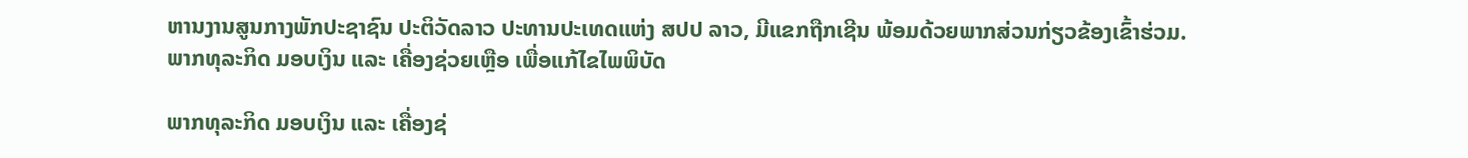ຫານງານສູນກາງພັກປະຊາຊົນ ປະຕິວັດລາວ ປະທານປະເທດແຫ່ງ ສປປ ລາວ, ມີແຂກຖືກເຊີນ ພ້ອມດ້ວຍພາກສ່ວນກ່ຽວຂ້ອງເຂົ້າຮ່ວມ.
ພາກທຸລະກິດ ມອບເງິນ ແລະ ເຄື່ອງຊ່ວຍເຫຼືອ ເພື່ອແກ້ໄຂໄພພິບັດ

ພາກທຸລະກິດ ມອບເງິນ ແລະ ເຄື່ອງຊ່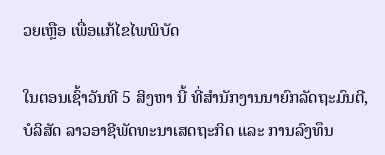ວຍເຫຼືອ ເພື່ອແກ້ໄຂໄພພິບັດ

ໃນຕອນເຊົ້າວັນທີ 5 ສິງຫາ ນີ້ ທີ່ສຳນັກງານນາຍົກລັດຖະມົນຕີ, ບໍລິສັດ ລາວອາຊີພັດທະນາເສດຖະກິດ ແລະ ການລົງທຶນ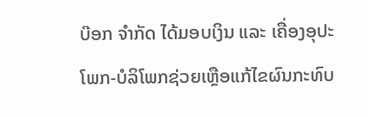ບ໊ອກ ຈຳກັດ ໄດ້ມອບເງິນ ແລະ ເຄື່ອງອຸປະໂພກ-ບໍລິໂພກຊ່ວຍເຫຼືອແກ້ໄຂຜົນກະທົບ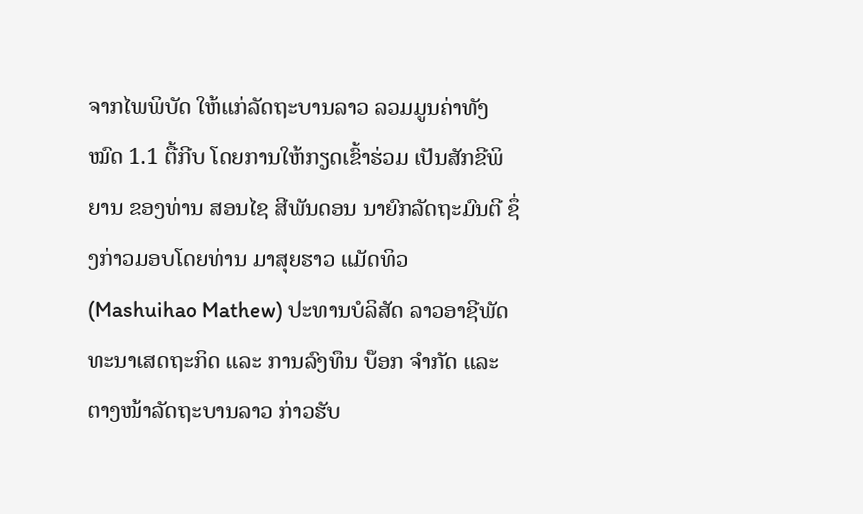ຈາກໄພພິບັດ ໃຫ້ແກ່ລັດຖະບານລາວ ລວມມູນຄ່າທັງໝົດ 1.1 ຕື້ກີບ ໂດຍການໃຫ້ກຽດເຂົ້າຮ່ວມ ເປັນສັກຂີພິຍານ ຂອງທ່ານ ສອນໄຊ ສີພັນດອນ ນາຍົກລັດຖະມົນຕີ ຊຶ່ງກ່າວມອບໂດຍທ່ານ ມາສຸຍຮາວ ແມັດທິວ (Mashuihao Mathew) ປະທານບໍລິສັດ ລາວອາຊີພັດທະນາເສດຖະກິດ ແລະ ການລົງທຶນ ບ໊ອກ ຈຳກັດ ແລະ ຕາງໜ້າລັດຖະບານລາວ ກ່າວຮັບ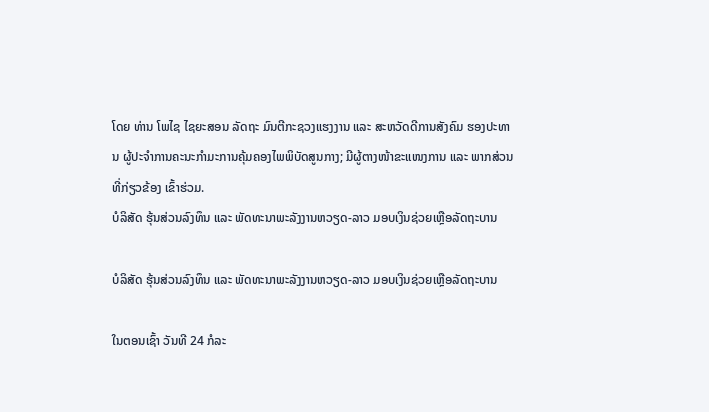ໂດຍ ທ່ານ ໂພໄຊ ໄຊຍະສອນ ລັດຖະ ມົນຕີກະຊວງແຮງງານ ແລະ ສະຫວັດດີການສັງຄົມ ຮອງປະທານ ຜູ້ປະຈຳການຄະນະກຳມະການຄຸ້ມຄອງໄພພິບັດສູນກາງ; ມີຜູ້ຕາງໜ້າຂະແໜງການ ແລະ ພາກສ່ວນທີ່ກ່ຽວຂ້ອງ ເຂົ້າຮ່ວມ.
ບໍລິສັດ ຮຸ້ນສ່ວນລົງທຶນ ແລະ ພັດທະນາພະລັງງານຫວຽດ-ລາວ ມອບເງິນຊ່ວຍເຫຼືອລັດຖະບານ

ບໍລິສັດ ຮຸ້ນສ່ວນລົງທຶນ ແລະ ພັດທະນາພະລັງງານຫວຽດ-ລາວ ມອບເງິນຊ່ວຍເຫຼືອລັດຖະບານ

ໃນຕອນເຊົ້າ ວັນທີ 24 ກໍລະ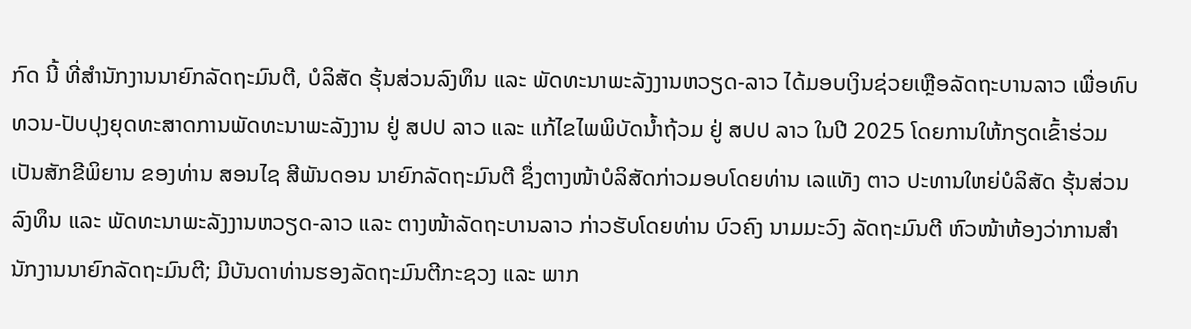ກົດ ນີ້ ທີ່ສໍານັກງານນາຍົກລັດຖະມົນຕີ, ບໍລິສັດ ຮຸ້ນສ່ວນລົງທຶນ ແລະ ພັດທະນາພະລັງງານຫວຽດ-ລາວ ໄດ້ມອບເງິນຊ່ວຍເຫຼືອລັດຖະບານລາວ ເພື່ອທົບທວນ-ປັບປຸງຍຸດທະສາດການພັດທະນາພະລັງງານ ຢູ່ ສປປ ລາວ ແລະ ແກ້ໄຂໄພພິບັດນໍ້າຖ້ວມ ຢູ່ ສປປ ລາວ ໃນປີ 2025 ໂດຍການໃຫ້ກຽດເຂົ້າຮ່ວມ ເປັນສັກຂີພິຍານ ຂອງທ່ານ ສອນໄຊ ສີພັນດອນ ນາຍົກລັດຖະມົນຕີ ຊຶ່ງຕາງໜ້າບໍລິສັດກ່າວມອບໂດຍທ່ານ ເລແທັງ ຕາວ ປະທານໃຫຍ່ບໍລິສັດ ຮຸ້ນສ່ວນລົງທຶນ ແລະ ພັດທະນາພະລັງງານຫວຽດ-ລາວ ແລະ ຕາງໜ້າລັດຖະບານລາວ ກ່າວຮັບໂດຍທ່ານ ບົວຄົງ ນາມມະວົງ ລັດຖະມົນຕີ ຫົວໜ້າຫ້ອງວ່າການສຳນັກງານນາຍົກລັດຖະມົນຕີ; ມີບັນດາທ່ານຮອງລັດຖະມົນຕີກະຊວງ ແລະ ພາກ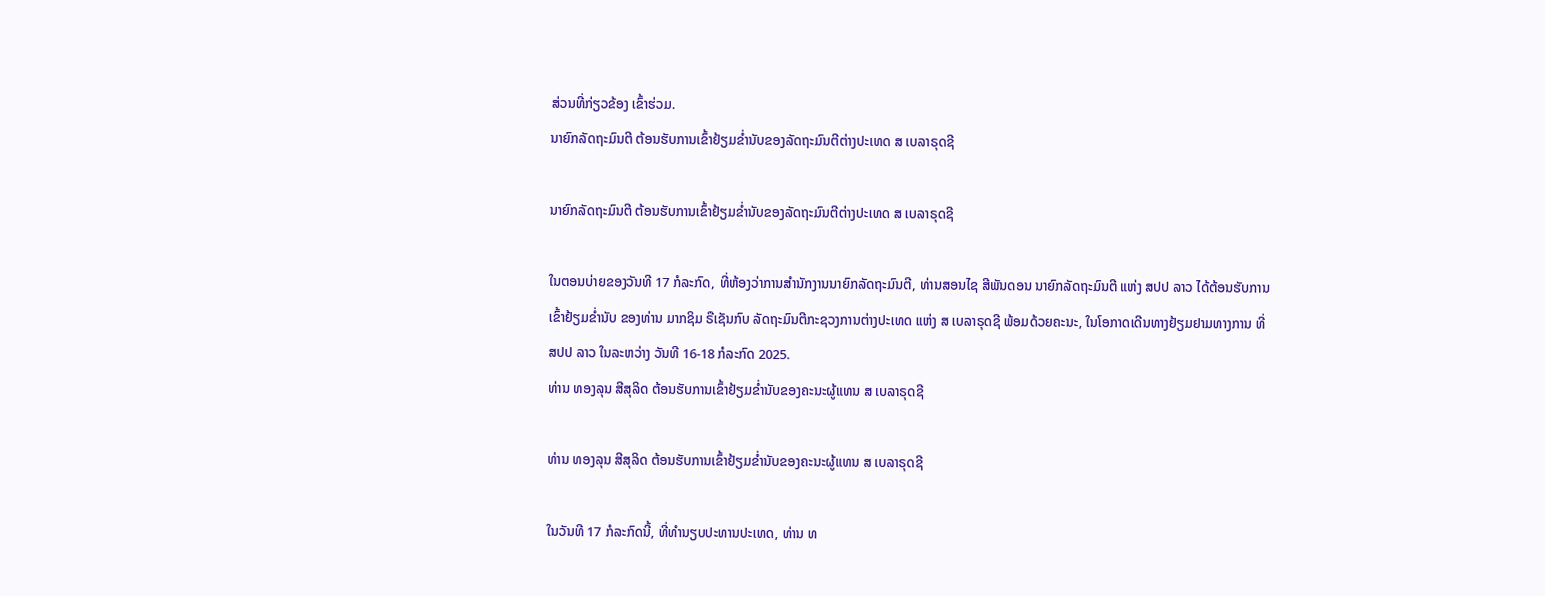ສ່ວນທີ່ກ່ຽວຂ້ອງ ເຂົ້າຮ່ວມ.
ນາຍົກລັດຖະມົນຕີ ຕ້ອນຮັບການເຂົ້າຢ້ຽມຂໍ່ານັບຂອງລັດຖະມົນຕີຕ່າງປະເທດ ສ ເບລາຣຸດຊີ

ນາຍົກລັດຖະມົນຕີ ຕ້ອນຮັບການເຂົ້າຢ້ຽມຂໍ່ານັບຂອງລັດຖະມົນຕີຕ່າງປະເທດ ສ ເບລາຣຸດຊີ

ໃນຕອນບ່າຍຂອງວັນທີ 17 ກໍລະກົດ, ທີ່ຫ້ອງວ່າການສຳນັກງານນາຍົກລັດຖະມົນຕີ, ທ່ານສອນໄຊ ສີພັນດອນ ນາຍົກລັດຖະມົນຕີ ແຫ່ງ ສປປ ລາວ ໄດ້ຕ້ອນຮັບການເຂົ້າຢ້ຽມຂໍ່ານັບ ຂອງທ່ານ ມາກຊິມ ຣືເຊັນກົບ ລັດຖະມົນຕີກະຊວງການຕ່າງປະເທດ ແຫ່ງ ສ ເບລາຣຸດຊີ ພ້ອມດ້ວຍຄະນະ, ໃນໂອກາດເດີນທາງຢ້ຽມຢາມທາງການ ທີ່ ສປປ ລາວ ໃນລະຫວ່າງ ວັນທີ 16-18 ກໍລະກົດ 2025.
ທ່ານ ທອງລຸນ ສີສຸລິດ ຕ້ອນຮັບການເຂົ້າຢ້ຽມຂໍ່ານັບຂອງຄະນະຜູ້ແທນ ສ ເບລາຣຸດຊີ

ທ່ານ ທອງລຸນ ສີສຸລິດ ຕ້ອນຮັບການເຂົ້າຢ້ຽມຂໍ່ານັບຂອງຄະນະຜູ້ແທນ ສ ເບລາຣຸດຊີ

ໃນວັນທີ 17 ກໍລະກົດນີ້, ທີ່ທໍານຽບປະທານປະເທດ, ທ່ານ ທ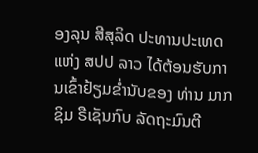ອງລຸນ ສີສຸລິດ ປະທານປະເທດ ແຫ່ງ ສປປ ລາວ ໄດ້ຕ້ອນຮັບການເຂົ້າຢ້ຽມຂໍ່ານັບຂອງ ທ່ານ ມາກຊິມ ຣືເຊັນກົບ ລັດຖະມົນຕີ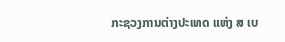ກະຊວງການຕ່າງປະເທດ ແຫ່ງ ສ ເບ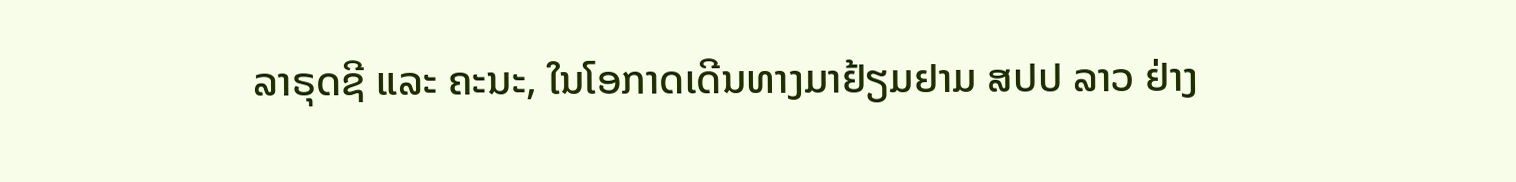ລາຣຸດຊີ ແລະ ຄະນະ, ໃນໂອກາດເດີນທາງມາຢ້ຽມຢາມ ສປປ ລາວ ຢ່າງ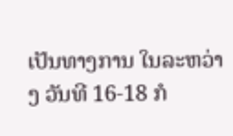ເປັນທາງການ ໃນລະຫວ່າງ ວັນທີ 16-18 ກໍ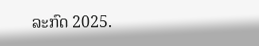ລະກົດ 2025.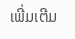ເພີ່ມເຕີມ